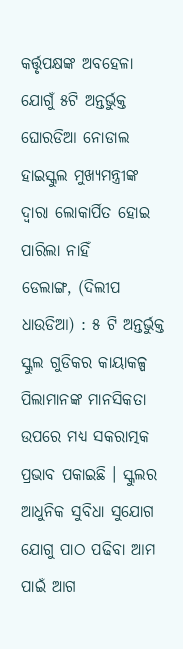କର୍ତ୍ତୃପକ୍ଷଙ୍କ ଅବହେଳା ଯୋଗୁଁ ୫ଟି ଅନ୍ତର୍ଭୁକ୍ତ ଘୋରଡିଆ ନୋଡାଲ ହାଇସ୍କୁଲ ମୁଖ୍ୟମନ୍ତ୍ରୀଙ୍କ ଦ୍ଵାରା ଲୋକାର୍ପିତ ହୋଇ ପାରିଲା ନାହିଁ
ଡେଲାଙ୍ଗ, (ଦିଲୀପ ଧାଉଡିଆ) : ୫ ଟି ଅନ୍ତର୍ଭୁକ୍ତ ସ୍କୁଲ ଗୁଡିକର କାୟାକଳ୍ପ ପିଲାମାନଙ୍କ ମାନସିକତା ଉପରେ ମଧ୍ୟ ସକରାତ୍ମକ ପ୍ରଭାବ ପକାଇଛି । ସ୍କୁଲର ଆଧୁନିକ ସୁବିଧା ସୁଯୋଗ ଯୋଗୁ ପାଠ ପଢିବା ଆମ ପାଇଁ ଆଗ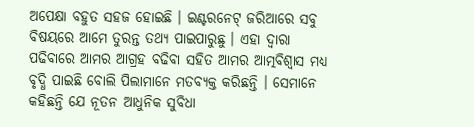ଅପେକ୍ଷା ବହୁତ ସହଜ ହୋଇଛି । ଇଣ୍ଟରନେଟ୍ ଜରିଆରେ ସବୁ ବିଷୟରେ ଆମେ ତୁରନ୍ତ ତଥ୍ୟ ପାଇପାରୁଛୁ । ଏହା ଦ୍ୱାରା ପଢିବାରେ ଆମର ଆଗ୍ରହ ବଢିବା ସହିତ ଆମର ଆତ୍ମବିଶ୍ୱାସ ମଧ୍ୟ ବୃଦ୍ଧି ପାଇଛି ବୋଲି ପିଲାମାନେ ମତବ୍ୟକ୍ତ କରିଛନ୍ତି । ସେମାନେ କହିଛନ୍ତି ଯେ ନୂତନ ଆଧୁନିକ ସୁବିଧା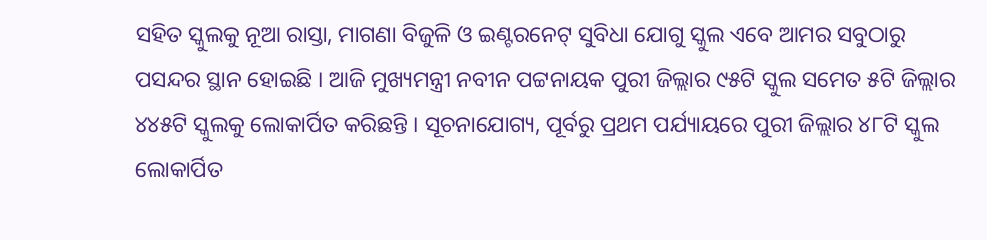ସହିତ ସ୍କୁଲକୁ ନୂଆ ରାସ୍ତା, ମାଗଣା ବିଜୁଳି ଓ ଇଣ୍ଟରନେଟ୍ ସୁବିଧା ଯୋଗୁ ସ୍କୁଲ ଏବେ ଆମର ସବୁଠାରୁ ପସନ୍ଦର ସ୍ଥାନ ହୋଇଛି । ଆଜି ମୁଖ୍ୟମନ୍ତ୍ରୀ ନବୀନ ପଟ୍ଟନାୟକ ପୁରୀ ଜିଲ୍ଲାର ୯୫ଟି ସ୍କୁଲ ସମେତ ୫ଟି ଜିଲ୍ଲାର ୪୪୫ଟି ସ୍କୁଲକୁ ଲୋକାର୍ପିତ କରିଛନ୍ତି । ସୂଚନାଯୋଗ୍ୟ, ପୂର୍ବରୁ ପ୍ରଥମ ପର୍ଯ୍ୟାୟରେ ପୁରୀ ଜିଲ୍ଲାର ୪୮ଟି ସ୍କୁଲ ଲୋକାର୍ପିତ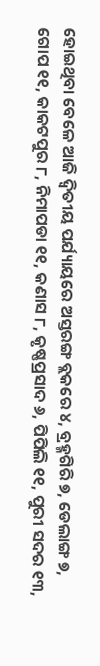ହୋଇଥିବା ବେଳେ ଆଜି ଦ୍ୱିତୀୟ ପର୍ଯ୍ୟାୟରେ ଅସ୍ତରଙ୍ଗ ବ୍ଲକରେ ୪, ବ୍ରହ୍ମଗିରି ୭, ଡେଲାଙ୍ଗ ୭, ଗୋପ ୧୧, କାକଟପୁର ୮, ନିମାପଡା ୧୧, କଣାସ ୮, କୃଷ୍ଣପ୍ରସାଦ ୬, ପିପିଲି ୧୧, ପୁରୀ ସଦର ୧୩,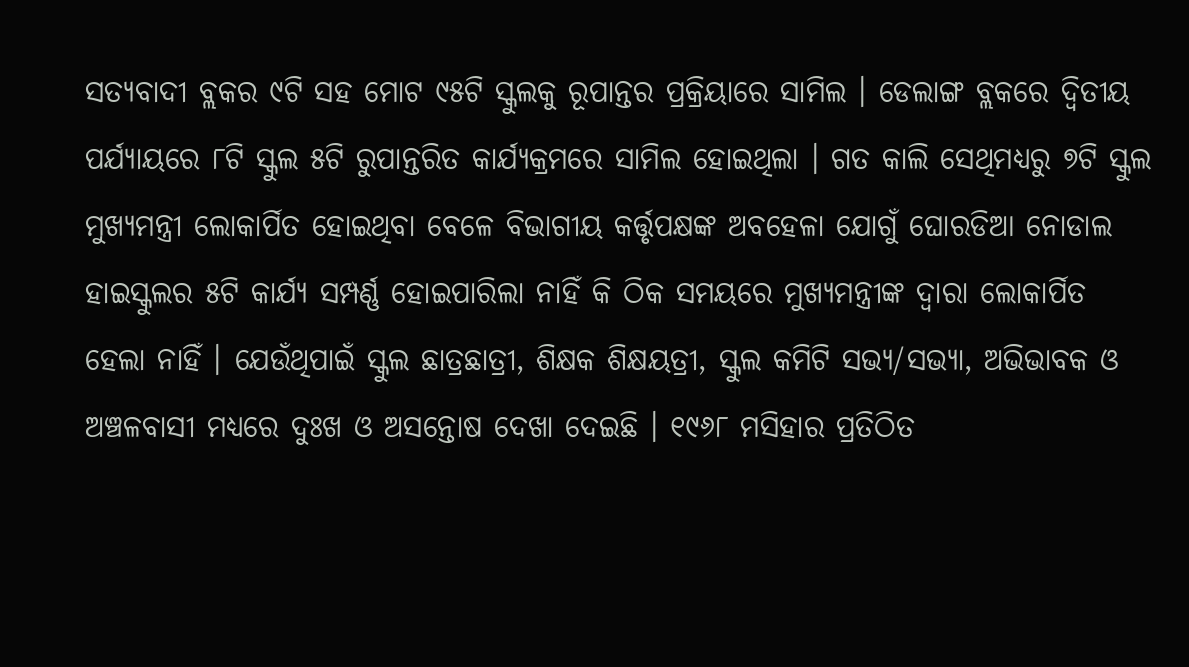ସତ୍ୟବାଦୀ ବ୍ଲକର ୯ଟି ସହ ମୋଟ ୯୫ଟି ସ୍କୁଲକୁ ରୂପାନ୍ତର ପ୍ରକ୍ରିୟାରେ ସାମିଲ । ଡେଲାଙ୍ଗ ବ୍ଲକରେ ଦ୍ଵିତୀୟ ପର୍ଯ୍ୟାୟରେ ୮ଟି ସ୍କୁଲ ୫ଟି ରୁପାନ୍ତରିତ କାର୍ଯ୍ୟକ୍ରମରେ ସାମିଲ ହୋଇଥିଲା । ଗତ କାଲି ସେଥିମଧ୍ୟରୁ ୭ଟି ସ୍କୁଲ ମୁଖ୍ୟମନ୍ତ୍ରୀ ଲୋକାର୍ପିତ ହୋଇଥିବା ବେଳେ ବିଭାଗୀୟ କର୍ତ୍ତୃପକ୍ଷଙ୍କ ଅବହେଳା ଯୋଗୁଁ ଘୋରଡିଆ ନୋଡାଲ ହାଇସ୍କୁଲର ୫ଟି କାର୍ଯ୍ୟ ସମ୍ପର୍ଣ୍ଣ ହୋଇପାରିଲା ନାହିଁ କି ଠିକ ସମୟରେ ମୁଖ୍ୟମନ୍ତ୍ରୀଙ୍କ ଦ୍ଵାରା ଲୋକାର୍ପିତ ହେଲା ନାହିଁ । ଯେଉଁଥିପାଇଁ ସ୍କୁଲ ଛାତ୍ରଛାତ୍ରୀ, ଶିକ୍ଷକ ଶିକ୍ଷୟତ୍ରୀ, ସ୍କୁଲ କମିଟି ସଭ୍ୟ/ସଭ୍ୟା, ଅଭିଭାବକ ଓ ଅଞ୍ଚଳବାସୀ ମଧ୍ୟରେ ଦୁଃଖ ଓ ଅସନ୍ତୋଷ ଦେଖା ଦେଇଛି । ୧୯୬୮ ମସିହାର ପ୍ରତିଠିତ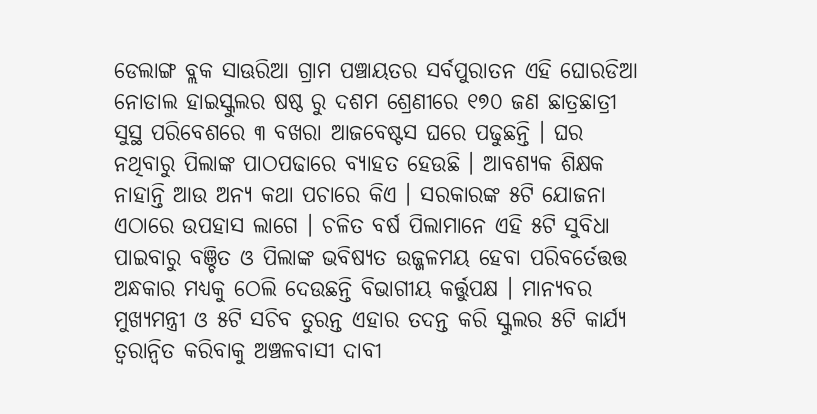ଡେଲାଙ୍ଗ ବ୍ଲକ ସାଊରିଆ ଗ୍ରାମ ପଞ୍ଚାୟତର ସର୍ବପୁରାତନ ଏହି ଘୋରଡିଆ ନୋଡାଲ ହାଇସ୍କୁଲର ଷଷ୍ଠ ରୁ ଦଶମ ଶ୍ରେଣୀରେ ୧୭୦ ଜଣ ଛାତ୍ରଛାତ୍ରୀ ସୁସ୍ଥ ପରିବେଶରେ ୩ ବଖରା ଆଜବେଷ୍ଟସ ଘରେ ପଢୁଛନ୍ତି । ଘର ନଥିବାରୁ ପିଲାଙ୍କ ପାଠପଢାରେ ବ୍ୟାହତ ହେଉଛି । ଆବଶ୍ୟକ ଶିକ୍ଷକ ନାହାନ୍ତି ଆଉ ଅନ୍ୟ କଥା ପଚାରେ କିଏ । ସରକାରଙ୍କ ୫ଟି ଯୋଜନା ଏଠାରେ ଉପହାସ ଲାଗେ । ଚଳିତ ବର୍ଷ ପିଲାମାନେ ଏହି ୫ଟି ସୁବିଧା ପାଇବାରୁ ବଞ୍ଚିତ ଓ ପିଲାଙ୍କ ଭବିଷ୍ୟତ ଉଜ୍ଜଳମୟ ହେବା ପରିବର୍ତେତ୍ତତ୍ତ ଅନ୍ଧକାର ମଧ୍ୟକୁ ଠେଲି ଦେଉଛନ୍ତି ବିଭାଗୀୟ କର୍ତ୍ତୁପକ୍ଷ । ମାନ୍ୟବର ମୁଖ୍ୟମନ୍ତ୍ରୀ ଓ ୫ଟି ସଚିବ ତୁରନ୍ତ ଏହାର ତଦନ୍ତ କରି ସ୍କୁଲର ୫ଟି କାର୍ଯ୍ୟ ତ୍ଵରାନ୍ୱିତ କରିବାକୁ ଅଞ୍ଚଳବାସୀ ଦାବୀ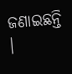ଜଣାଇଛନ୍ତି ।